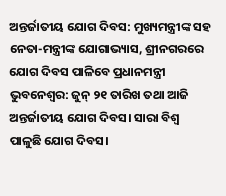ଅନ୍ତର୍ଜାତୀୟ ଯୋଗ ଦିବସ: ମୁଖ୍ୟମନ୍ତ୍ରୀଙ୍କ ସହ ନେତା-ମନ୍ତ୍ରୀଙ୍କ ଯୋଗାଭ୍ୟାସ, ଶ୍ରୀନଗରରେ ଯୋଗ ଦିବସ ପାଳିବେ ପ୍ରଧାନମନ୍ତ୍ରୀ
ଭୁବନେଶ୍ୱର: ଜୁନ୍ ୨୧ ତାରିଖ ତଥା ଆଜି ଅନ୍ତର୍ଜାତୀୟ ଯୋଗ ଦିବସ। ସାରା ବିଶ୍ୱ ପାଳୁଛି ଯୋଗ ଦିବସ।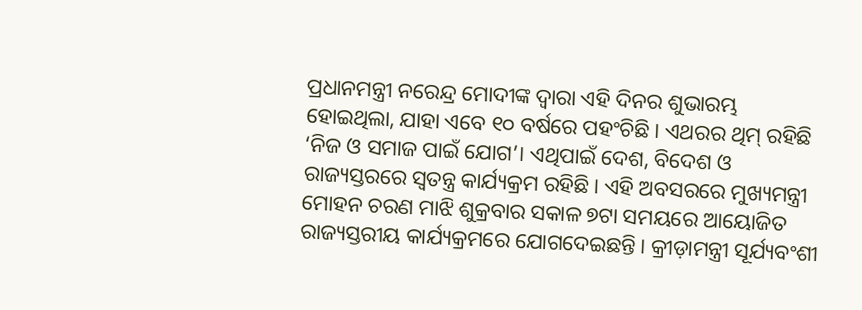ପ୍ରଧାନମନ୍ତ୍ରୀ ନରେନ୍ଦ୍ର ମୋଦୀଙ୍କ ଦ୍ୱାରା ଏହି ଦିନର ଶୁଭାରମ୍ଭ ହୋଇଥିଲା, ଯାହା ଏବେ ୧୦ ବର୍ଷରେ ପହଂଚିଛି । ଏଥରର ଥିମ୍ ରହିଛି ‘ନିଜ ଓ ସମାଜ ପାଇଁ ଯୋଗ’। ଏଥିପାଇଁ ଦେଶ, ବିଦେଶ ଓ ରାଜ୍ୟସ୍ତରରେ ସ୍ବତନ୍ତ୍ର କାର୍ଯ୍ୟକ୍ରମ ରହିଛି। ଏହି ଅବସରରେ ମୁଖ୍ୟମନ୍ତ୍ରୀ ମୋହନ ଚରଣ ମାଝି ଶୁକ୍ରବାର ସକାଳ ୭ଟା ସମୟରେ ଆୟୋଜିତ ରାଜ୍ୟସ୍ତରୀୟ କାର୍ଯ୍ୟକ୍ରମରେ ଯୋଗଦେଇଛନ୍ତି। କ୍ରୀଡ଼ାମନ୍ତ୍ରୀ ସୂର୍ଯ୍ୟବଂଶୀ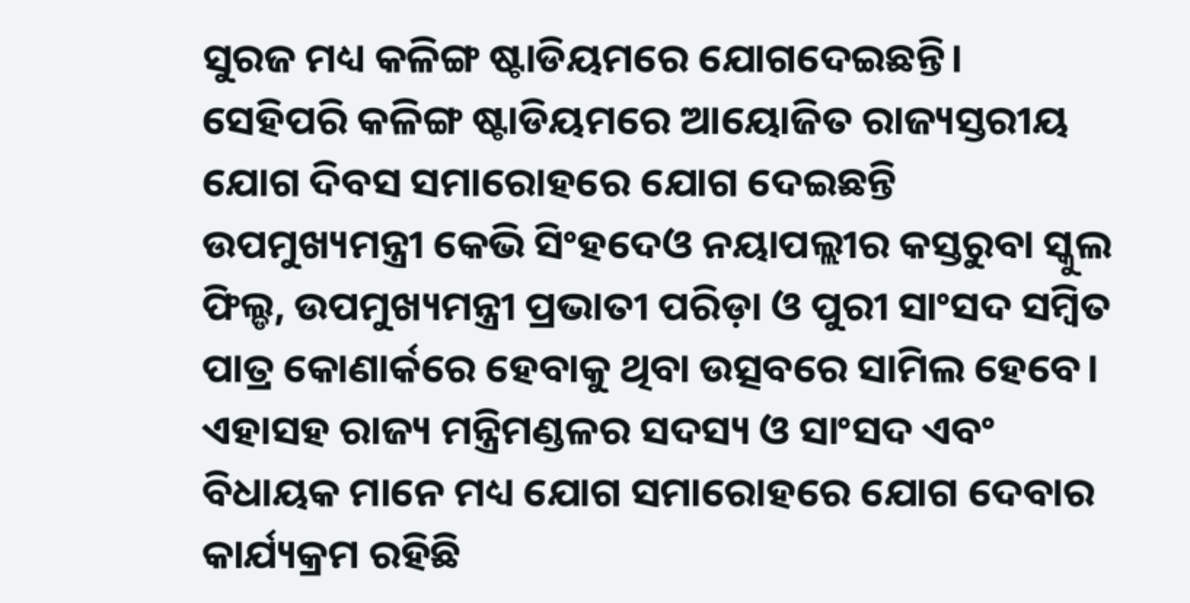ସୁରଜ ମଧ୍ୟ କଳିଙ୍ଗ ଷ୍ଟାଡିୟମରେ ଯୋଗଦେଇଛନ୍ତି।
ସେହିପରି କଳିଙ୍ଗ ଷ୍ଟାଡିୟମରେ ଆୟୋଜିତ ରାଜ୍ୟସ୍ତରୀୟ ଯୋଗ ଦିବସ ସମାରୋହରେ ଯୋଗ ଦେଇଛନ୍ତି ଉପମୁଖ୍ୟମନ୍ତ୍ରୀ କେଭି ସିଂହଦେଓ ନୟାପଲ୍ଲୀର କସ୍ତରୁବା ସ୍କୁଲ ଫିଲ୍ଡ, ଉପମୁଖ୍ୟମନ୍ତ୍ରୀ ପ୍ରଭାତୀ ପରିଡ଼ା ଓ ପୁରୀ ସାଂସଦ ସମ୍ବିତ ପାତ୍ର କୋଣାର୍କରେ ହେବାକୁ ଥିବା ଉତ୍ସବରେ ସାମିଲ ହେବେ। ଏହାସହ ରାଜ୍ୟ ମନ୍ତ୍ରିମଣ୍ଡଳର ସଦସ୍ୟ ଓ ସାଂସଦ ଏବଂ ବିଧାୟକ ମାନେ ମଧ୍ୟ ଯୋଗ ସମାରୋହରେ ଯୋଗ ଦେବାର କାର୍ଯ୍ୟକ୍ରମ ରହିଛି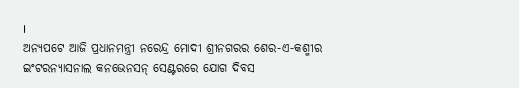।
ଅନ୍ୟପଟେ ଆଜି ପ୍ରଧାନମନ୍ତ୍ରୀ ନରେନ୍ଦ୍ର ମୋଦୀ ଶ୍ରୀନଗରର ଶେର-ଏ-କଶ୍ମୀର ଇଂଟରନ୍ୟାସନାଲ କନଭେନସନ୍ ସେଣ୍ଟରରେ ଯୋଗ ଦିବସ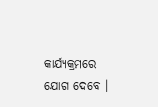କାର୍ଯ୍ୟକ୍ରମରେ ଯୋଗ ଦେବେ ।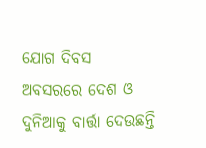ଯୋଗ ଦିବସ ଅବସରରେ ଦେଶ ଓ ଦୁନିଆକୁ ବାର୍ତ୍ତା ଦେଉଛନ୍ତି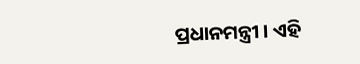ପ୍ରଧାନମନ୍ତ୍ରୀ । ଏହି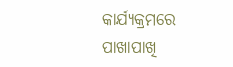କାର୍ଯ୍ୟକ୍ରମରେ ପାଖାପାଖି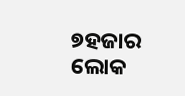୭ହଜାର ଲୋକ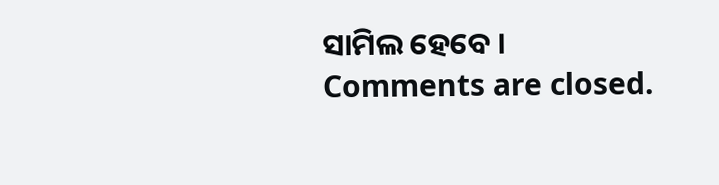ସାମିଲ ହେବେ ।
Comments are closed.